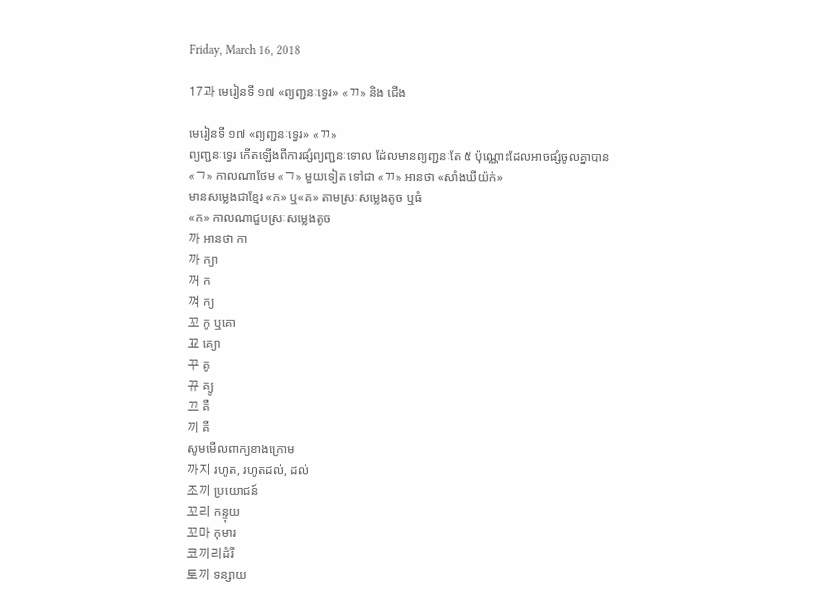Friday, March 16, 2018

17과 មេរៀនទី ១៧ «ព្យញ្ជនៈទ្វេរ» «ㄲ» និង ជើង

មេរៀនទី ១៧ «ព្យញ្ជនៈទ្វេរ» «ㄲ»
ព្យញ្ជនៈទ្វេរ កើតឡើងពីការផ្សំព្យញ្ជនៈទោល ដ់ែលមានព្យញ្ជនៈតែ ៥ ប៉ុណ្ណោះដែលអាចផ្សំចូលគ្នាបាន
«ㄱ» កាលណាថែម «ㄱ» មួយទៀត ទៅជា «ㄲ» អានថា «សាំងឃីយ៉ក់»
មានសម្លេងជាខ្មែរ «ក» ឬ«គ» តាមស្រៈសម្លេងតូច ឬធំ
«ក» កាលណាជួបស្រៈសម្លេងតូច
까 អានថា កា
까 ក្យា
꺼 ក
껴 ក្យ
꼬 កូ ឬគោ
꾜 គ្យោ
꾸 គូ
뀨 គ្យូ
끄 គឺ
끼 គី
សូមមើលពាក្យខាងក្រោម
까지 រហូត, រហូតដល់, ដល់
조끼 ប្រយោជន៍
꼬리 កន្ទុយ
꼬마 កុមារ
코끼리ដំរី
토끼 ទន្សាយ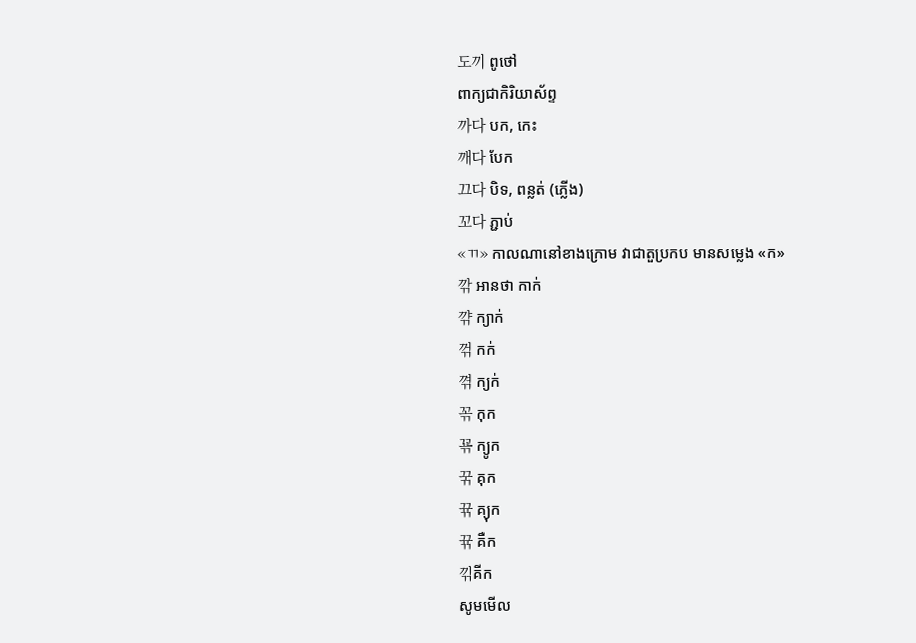도끼 ពូថៅ
ពាក្យជាកិរិយាស័ព្ទ
까다 បក, កេះ
깨다 បែក
끄다 បិទ, ពន្លត់ (ភ្លើង)
꼬다 ភ្ជាប់
«ㄲ» កាលណានៅខាងក្រោម វាជាតួប្រកប មានសម្លេង «ក»
깎 អានថា កាក់
꺆 ក្យាក់
꺾 កក់
껶 ក្យក់
꼮 កុក
꾞 ក្យូក
꾺 គុក
뀪 គ្យុក
뀪 គឺក
끾គីក
សូមមើល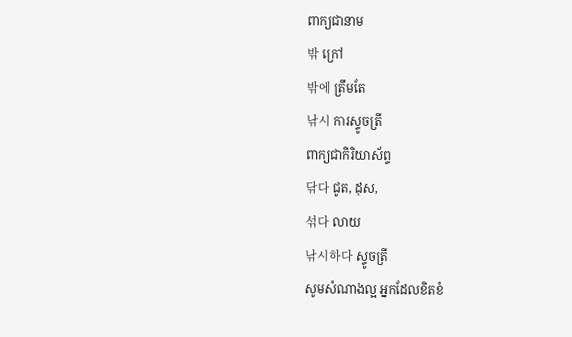ពាក្យជានាម
밖 ក្រៅ
밖에 ត្រឹមតែ
낚시 ការស្ទូចត្រី
ពាក្យជាកិរិយាស័ព្ទ
닦다 ជូត, ដុស,
섞다 លាយ
낚시하다 ស្ទូចត្រី
សូមសំណាងល្អ អ្នកដែលខិតខំ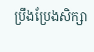ប្រឹងប្រែងសិក្សា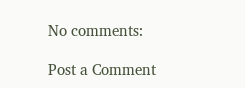No comments:

Post a Comment